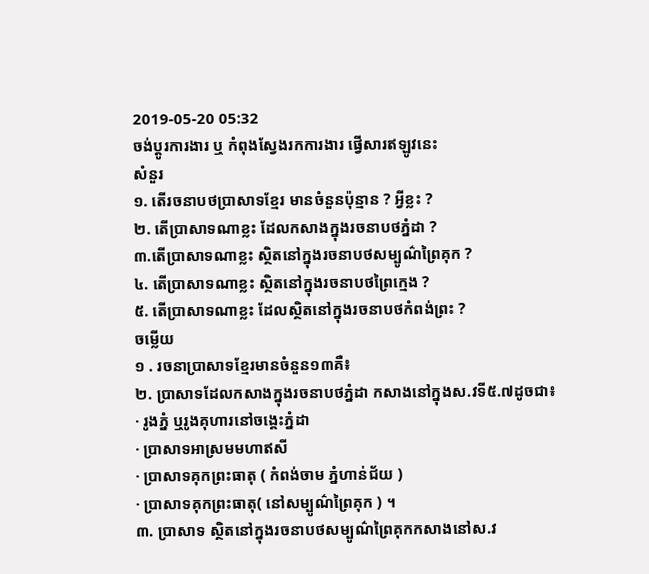2019-05-20 05:32
ចង់ប្តូរការងារ ឬ កំពុងស្វែងរកការងារ ផ្វើសារឥឡូវនេះ
សំនួរ
១. តើរចនាបថប្រាសាទខ្មែរ មានចំនួនប៉ុន្មាន ? អ្វីខ្លះ ?
២. តើប្រាសាទណាខ្លះ ដែលកសាងក្នុងរចនាបថភ្នំដា ?
៣.តើប្រាសាទណាខ្លះ ស្ថិតនៅក្នុងរចនាបថសម្បូណ៌ព្រៃគុក ?
៤. តើប្រាសាទណាខ្លះ ស្ថិតនៅក្នុងរចនាបថព្រៃក្មេង ?
៥. តើប្រាសាទណាខ្លះ ដែលស្ថិតនៅក្នុងរចនាបថកំពង់ព្រះ ?
ចម្លើយ
១ . រចនាប្រាសាទខ្មែរមានចំនួន១៣គឺ៖
២. ប្រាសាទដែលកសាងក្នុងរចនាបថភ្នំដា កសាងនៅក្នុងស.វទី៥.៧ដូចជា៖
· រូងភ្នំ ឬរូងគុហារនៅចង្គេះភ្នំដា
· ប្រាសាទអាស្រមមហាឥសី
· ប្រាសាទគុកព្រះធាតុ ( កំពង់ចាម ភ្នំហាន់ជ័យ )
· ប្រាសាទគុកព្រះធាតុ( នៅសម្បូណ៌ព្រៃគុក ) ។
៣. ប្រាសាទ ស្ថិតនៅក្នុងរចនាបថសម្បូណ៌ព្រៃគុកកសាងនៅស.វ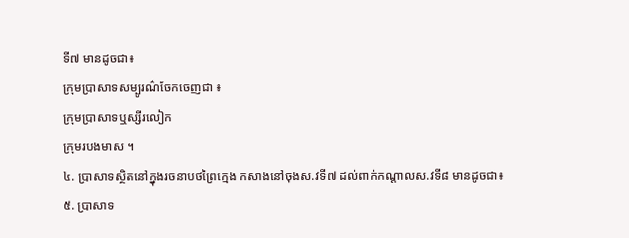ទី៧ មានដូចជា៖
ក្រុមប្រាសាទសម្បូរណ៌ចែកចេញជា ៖
ក្រុមប្រាសាទឬស្សីរលៀក
ក្រុមរបងមាស ។
៤. ប្រាសាទស្ថិតនៅក្នុងរចនាបថព្រៃក្មេង កសាងនៅចុងស.វទី៧ ដល់ពាក់កណ្តាលស.វទី៨ មានដូចជា៖
៥. ប្រាសាទ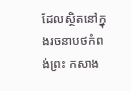ដែលស្ថិតនៅក្នុងរចនាបថកំពង់ព្រះ កសាង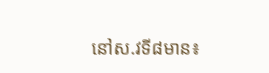នៅស.វទី៨មាន៖